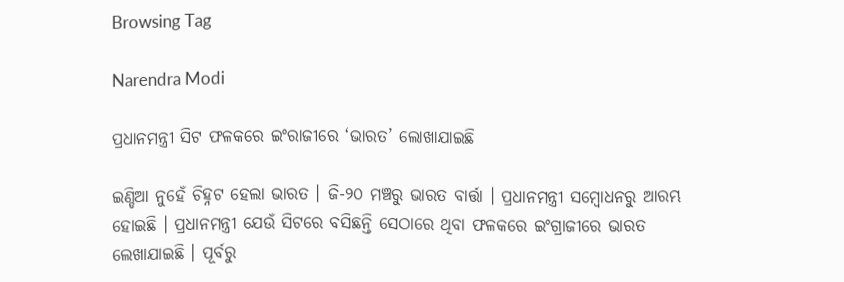Browsing Tag

Narendra Modi

ପ୍ରଧାନମନ୍ତ୍ରୀ ସିଟ ଫଳକରେ ଇଂରାଜୀରେ ‘ଭାରତ’ ଲୋଖାଯାଇଛି

ଇଣ୍ଡିଆ ନୁହେଁ ଚିହ୍ନଟ ହେଲା ଭାରତ । ଜି-୨୦ ମଞ୍ଚରୁ ଭାରତ ବାର୍ତ୍ତା । ପ୍ରଧାନମନ୍ତ୍ରୀ ସମ୍ବୋଧନରୁ ଆରମ୍ଭ ହୋଇଛି । ପ୍ରଧାନମନ୍ତ୍ରୀ ଯେଉଁ ସିଟରେ ବସିଛନ୍ତି ସେଠାରେ ଥିବା ଫଳକରେ ଇଂଗ୍ରାଜୀରେ ଭାରତ ଲେଖାଯାଇଛି । ପୂର୍ବରୁ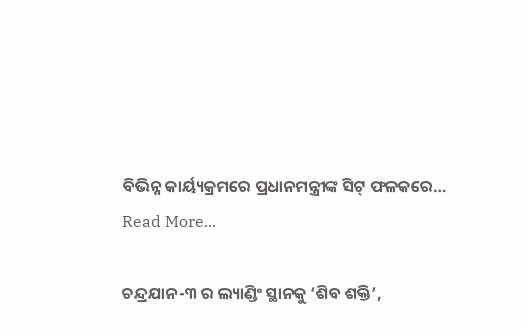ବିଭିନ୍ନ କାର୍ୟ୍ୟକ୍ରମରେ ପ୍ରଧାନମନ୍ତ୍ରୀଙ୍କ ସିଟ୍ ଫଳକରେ…
Read More...

ଚନ୍ଦ୍ରଯାନ-୩ ର ଲ୍ୟାଣ୍ଡିଂ ସ୍ଥାନକୁ ‘ଶିବ ଶକ୍ତି’,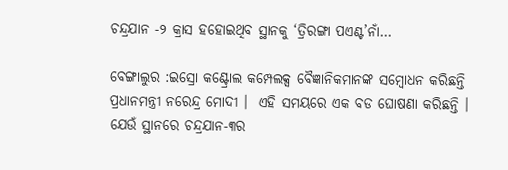ଚନ୍ଦ୍ରଯାନ -୨ କ୍ରାସ ହହୋଇଥିବ ସ୍ଥାନକୁ ‘ତ୍ରିରଙ୍ଗା ପଏଣ୍ଟ’ନାଁ…

ବେଙ୍ଗାଲୁର :ଇସ୍ରୋ କଣ୍ଟ୍ରୋଲ କମ୍ପେଲକ୍ସ ବୈଜ୍ଞାନିକମାନଙ୍କ ସମ୍ବୋଧନ କରିଛନ୍ତି ପ୍ରଧାନମନ୍ତ୍ରୀ ନରେନ୍ଦ୍ର ମୋଦୀ ।  ଏହି ସମୟରେ ଏକ ବଡ ଘୋଷଣା କରିଛନ୍ତି ।  ଯେଉଁ ସ୍ଥାନରେ ଚନ୍ଦ୍ରଯାନ-୩ର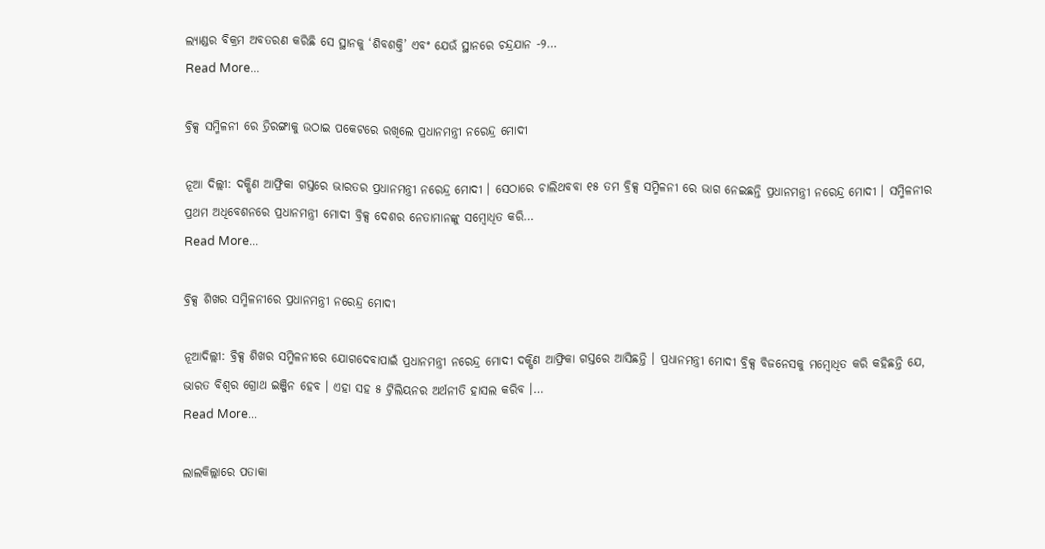ଲ୍ୟାଣ୍ଡର ବିକ୍ରମ ଅବତରଣ କରିଛି ସେ ସ୍ଥାନକୁ ‘ଶିବଶକ୍ତି’ ଏବଂ ଯେଉଁ ସ୍ଥାନରେ ଚନ୍ଦ୍ରଯାନ -୨…
Read More...

ବ୍ରିକ୍ସ ସମ୍ମିଳନୀ ରେ ତ୍ରିରଙ୍ଗାକୁ ଉଠାଇ ପକେଟରେ ରଖିଲେ ପ୍ରଧାନମନ୍ତ୍ରୀ ନରେନ୍ଦ୍ର ମୋଦୀ

ନୂଆ ଦିଲ୍ଲୀ: ଦକ୍ଷିଣ ଆଫ୍ରିକା ଗସ୍ତରେ ଭାରତର ପ୍ରଧାନମନ୍ତ୍ରୀ ନରେନ୍ଦ୍ର ମୋଦୀ । ସେଠାରେ ଚାଲିଥବବା ୧୫ ତମ ବ୍ରିକ୍ସ ସମ୍ମିଳନୀ ରେ ଭାଗ ନେଇଛନ୍ତି ପ୍ରଧାନମନ୍ତ୍ରୀ ନରେନ୍ଦ୍ର ମୋଦୀ । ସମ୍ମିଳନୀର ପ୍ରଥମ ଅଧିବେଶନରେ ପ୍ରଧାନମନ୍ତ୍ରୀ ମୋଦୀ ବ୍ରିକ୍ସ ଦେଶର ନେତାମାନଙ୍କୁ ସମ୍ବୋଧିତ କରି…
Read More...

ବ୍ରିକ୍ସ ଶିଖର ସମ୍ମିଳନୀରେ ପ୍ରଧାନମନ୍ତ୍ରୀ ନରେନ୍ଦ୍ର ମୋଦୀ

ନୂଆଦିଲ୍ଲୀ: ବ୍ରିକ୍ସ ଶିଖର ସମ୍ମିଳନୀରେ ଯୋଗଦେବାପାଇଁ ପ୍ରଧାନମନ୍ତ୍ରୀ ନରେନ୍ଦ୍ର ମୋଦୀ ଦକ୍ଷିଣ ଆଫ୍ରିକା ଗସ୍ତରେ ଆସିଛନ୍ତି । ପ୍ରଧାନମନ୍ତ୍ରୀ ମୋଦୀ ବ୍ରିକ୍ସ ବିଜନେସକୁ ମମ୍ବୋଧିତ କରି କହିଛନ୍ତି ଯେ, ଭାରତ ବିଶ୍ୱର ଗ୍ରୋଥ ଇଞ୍ଜିନ ହେବ । ଏହା ସହ ୫ ଟ୍ରିଲିୟନର ଅର୍ଥନୀତି ହାସଲ କରିବ ।…
Read More...

ଲାଲକିଲ୍ଲାରେ ପତାକା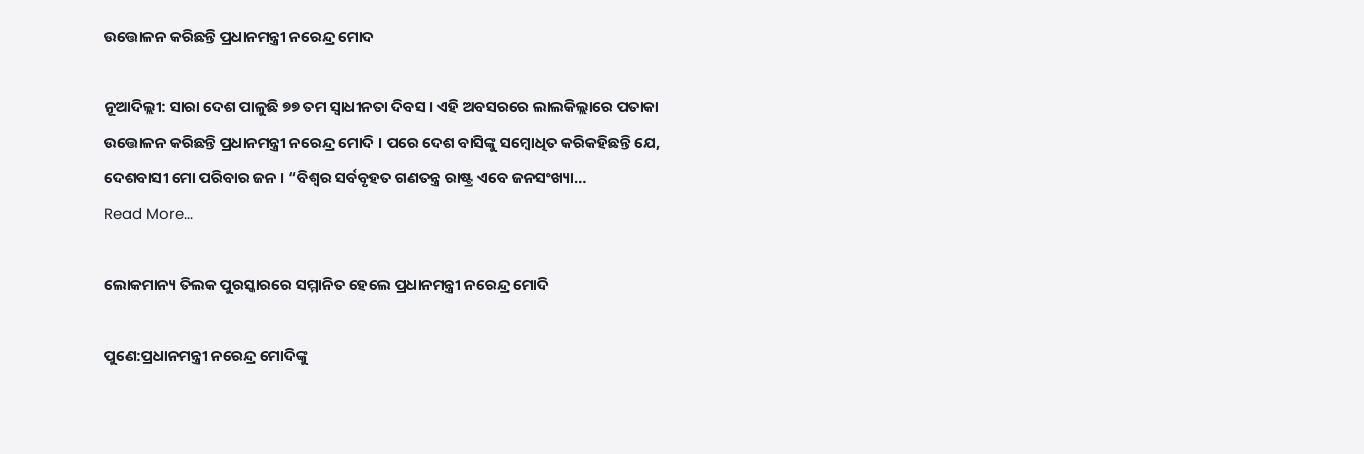ଉତ୍ତୋଳନ କରିଛନ୍ତି ପ୍ରଧାନମନ୍ତ୍ରୀ ନରେନ୍ଦ୍ର ମୋଦ

ନୂଆଦିଲ୍ଲୀ: ସାରା ଦେଶ ପାଳୁଛି ୭୭ ତମ ସ୍ୱାଧୀନତା ଦିବସ । ଏହି ଅବସରରେ ଲାଲକିଲ୍ଲାରେ ପତାକା ଉତ୍ତୋଳନ କରିଛନ୍ତି ପ୍ରଧାନମନ୍ତ୍ରୀ ନରେନ୍ଦ୍ର ମୋଦି । ପରେ ଦେଶ ବାସିଙ୍କୁ ସମ୍ବୋଧିତ କରିକହିଛନ୍ତି ଯେ, ଦେଶବାସୀ ମୋ ପରିବାର ଜନ । “ବିଶ୍ୱର ସର୍ବବୃହତ ଗଣତନ୍ତ୍ର ରାଷ୍ଟ୍ର ଏବେ ଜନସଂଖ୍ୟା…
Read More...

ଲୋକମାନ୍ୟ ତିଲକ ପୁରସ୍କାରରେ ସମ୍ମାନିତ ହେଲେ ପ୍ରଧାନମନ୍ତ୍ରୀ ନରେନ୍ଦ୍ର ମୋଦି

ପୁଣେ:ପ୍ରଧାନମନ୍ତ୍ରୀ ନରେନ୍ଦ୍ର ମୋଦିଙ୍କୁ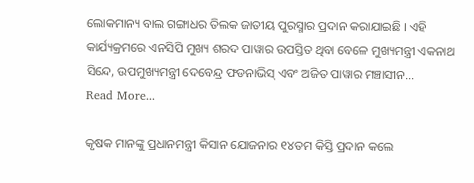ଲୋକମାନ୍ୟ ବାଲ ଗଙ୍ଗାଧର ତିଲକ ଜାତୀୟ ପୁରସ୍ମାର ପ୍ରଦାନ କରାଯାଇଛି । ଏହି କାର୍ଯ୍ୟକ୍ରମରେ ଏନସିପି ମୁଖ୍ୟ ଶରଦ ପାୱାର ଉପସ୍ତିତ ଥିବା ବେଳେ ମୁଖ୍ୟମନ୍ତ୍ରୀ ଏକନାଥ ସିନ୍ଦେ, ଉପମୁଖ୍ୟମନ୍ତ୍ରୀ ଦେବେନ୍ଦ୍ର ଫଡନାଭିସ୍ ଏବଂ ଅଜିତ ପାୱାର ମଞ୍ଚାସୀନ…
Read More...

କୃଷକ ମାନଙ୍କୁ ପ୍ରଧାନମନ୍ତ୍ରୀ କିସାନ ଯୋଜନାର ୧୪ତମ କିସ୍ତି ପ୍ରଦାନ କଲେ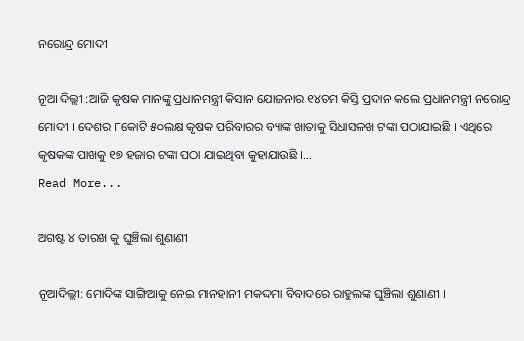ନରୋନ୍ଦ୍ର ମୋଦୀ

ନୂଆ ଦିଲ୍ଲୀ :ଆଜି କୃଷକ ମାନଙ୍କୁ ପ୍ରଧାନମନ୍ତ୍ରୀ କିସାନ ଯୋଜନାର ୧୪ତମ କିସ୍ତି ପ୍ରଦାନ କଲେ ପ୍ରଧାନମନ୍ତ୍ରୀ ନରୋନ୍ଦ୍ର ମୋଦୀ । ଦେଶର ୮କୋଟି ୫୦ଲକ୍ଷ କୃଷକ ପରିବାରର ବ୍ୟାଙ୍କ ଖାତାକୁ ସିଧାସଳଖ ଟଙ୍କା ପଠାଯାଇଛି । ଏଥିରେ କୃଷକଙ୍କ ପାଖକୁ ୧୭ ହଜାର ଟଙ୍କା ପଠା ଯାଇଥିବା କୁହାଯାଉଛି ।…
Read More...

ଅଗଷ୍ଟ ୪ ତାରଖ କୁ ଘୁଞ୍ଚିଲା ଶୁଣାଣୀ

ନୂଆଦିଲ୍ଲୀ: ମୋଦିଙ୍କ ସାଙ୍ଗିଆକୁ ନେଇ ମାନହାନୀ ମକଦ୍ଦମା ବିବାଦରେ ରାହୁଲଙ୍କ ଘୁଞ୍ଚିଲା ଶୁଣାଣୀ ।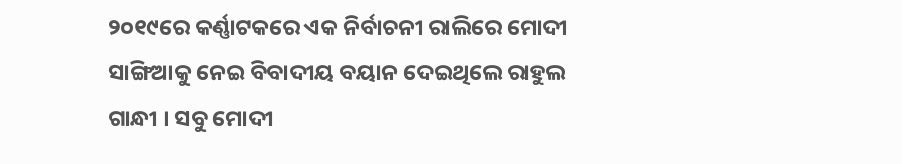୨୦୧୯ରେ କର୍ଣ୍ଣାଟକରେ ଏକ ନିର୍ବାଚନୀ ରାଲିରେ ମୋଦୀ ସାଙ୍ଗିଆକୁ ନେଇ ବିବାଦୀୟ ବୟାନ ଦେଇଥିଲେ ରାହୁଲ ଗାନ୍ଧୀ । ସବୁ ମୋଦୀ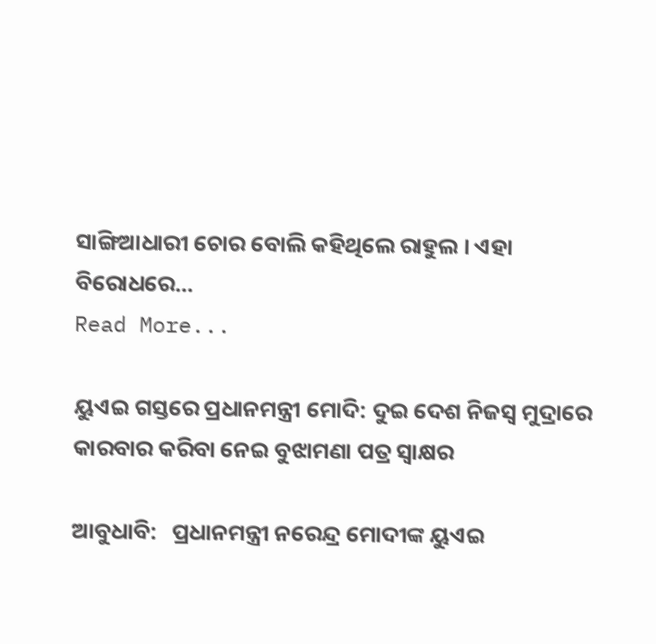ସାଙ୍ଗିଆଧାରୀ ଚୋର ବୋଲି କହିଥିଲେ ରାହୁଲ । ଏହା ବିରୋଧରେ…
Read More...

ୟୁଏଇ ଗସ୍ତରେ ପ୍ରଧାନମନ୍ତ୍ରୀ ମୋଦି: ଦୁଇ ଦେଶ ନିଜସ୍ୱ ମୁଦ୍ରାରେ କାରବାର କରିବା ନେଇ ବୁଝାମଣା ପତ୍ର ସ୍ୱାକ୍ଷର

ଆବୁଧାବି:   ପ୍ରଧାନମନ୍ତ୍ରୀ ନରେନ୍ଦ୍ର ମୋଦୀଙ୍କ ୟୁଏଇ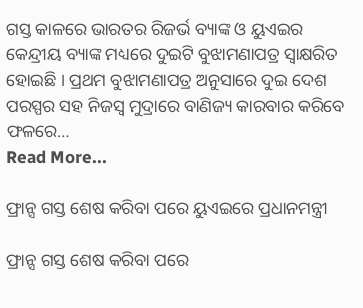ଗସ୍ତ କାଳରେ ଭାରତର ରିଜର୍ଭ ବ୍ୟାଙ୍କ ଓ ୟୁଏଇର କେନ୍ଦ୍ରୀୟ ବ୍ୟାଙ୍କ ମଧ୍ୟରେ ଦୁଇଟି ବୁଝାମଣାପତ୍ର ସ୍ବାକ୍ଷରିତ ହୋଇଛି । ପ୍ରଥମ ବୁଝାମଣାପତ୍ର ଅନୁସାରେ ଦୁଇ ଦେଶ ପରସ୍ପର ସହ ନିଜସ୍ବ ମୁଦ୍ରାରେ ବାଣିଜ୍ୟ କାରବାର କରିବେ ଫଳରେ…
Read More...

ଫ୍ରାନ୍ସ ଗସ୍ତ ଶେଷ କରିବା ପରେ ୟୁଏଇରେ ପ୍ରଧାନମନ୍ତ୍ରୀ

ଫ୍ରାନ୍ସ ଗସ୍ତ ଶେଷ କରିବା ପରେ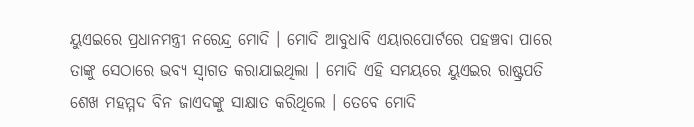ୟୁଏଇରେ ପ୍ରଧାନମନ୍ତ୍ରୀ ନରେନ୍ଦ୍ର ମୋଦି । ମୋଦି ଆବୁଧାବି ଏୟାରପୋର୍ଟରେ ପହଞ୍ଚବା ପାରେ ତାଙ୍କୁ ସେଠାରେ ଭବ୍ୟ ସ୍ୱାଗତ କରାଯାଇଥିଲା । ମୋଦି ଏହି ସମୟରେ ୟୁଏଇର ରାଷ୍ଟ୍ରପତି ଶେଖ ମହମ୍ମଦ ବିନ ଜାଏଦଙ୍କୁ ସାକ୍ଷାତ କରିଥିଲେ । ତେବେ ମୋଦି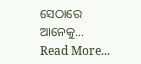ସେଠାରେ ଆନେକୁ…
Read More...